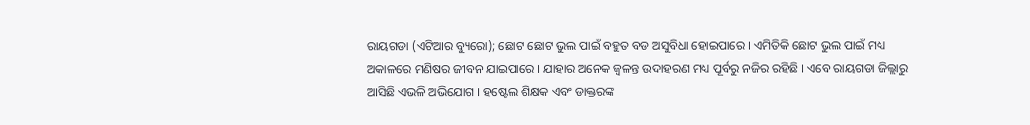ରାୟଗଡା (ଏଟିଆର ବ୍ୟୁରୋ); ଛୋଟ ଛୋଟ ଭୁଲ ପାଇଁ ବହୁତ ବଡ ଅସୁବିଧା ହୋଇପାରେ । ଏମିତିକି ଛୋଟ ଭୁଲ ପାଇଁ ମଧ୍ୟ ଅକାଳରେ ମଣିଷର ଜୀବନ ଯାଇପାରେ । ଯାହାର ଅନେକ ଜ୍ୱଳନ୍ତ ଉଦାହରଣ ମଧ୍ୟ ପୂର୍ବରୁ ନଜିର ରହିଛି । ଏବେ ରାୟଗଡା ଜିଲ୍ଲାରୁ ଆସିଛି ଏଭଳି ଅଭିଯୋଗ । ହଷ୍ଟେଲ ଶିକ୍ଷକ ଏବଂ ଡାକ୍ତରଙ୍କ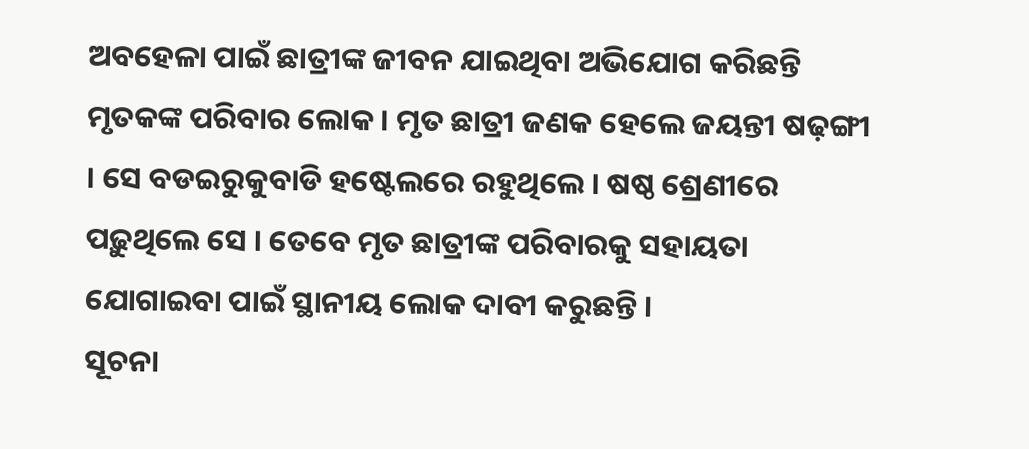ଅବହେଳା ପାଇଁ ଛାତ୍ରୀଙ୍କ ଜୀବନ ଯାଇଥିବା ଅଭିଯୋଗ କରିଛନ୍ତି ମୃତକଙ୍କ ପରିବାର ଲୋକ । ମୃତ ଛାତ୍ରୀ ଜଣକ ହେଲେ ଜୟନ୍ତୀ ଷଢ଼ଙ୍ଗୀ । ସେ ବଡଇରୁକୁବାଡି ହଷ୍ଟେଲରେ ରହୁଥିଲେ । ଷଷ୍ଠ ଶ୍ରେଣୀରେ ପଢ଼ୁଥିଲେ ସେ । ତେବେ ମୃତ ଛାତ୍ରୀଙ୍କ ପରିବାରକୁ ସହାୟତା ଯୋଗାଇବା ପାଇଁ ସ୍ଥାନୀୟ ଲୋକ ଦାବୀ କରୁଛନ୍ତି ।
ସୂଚନା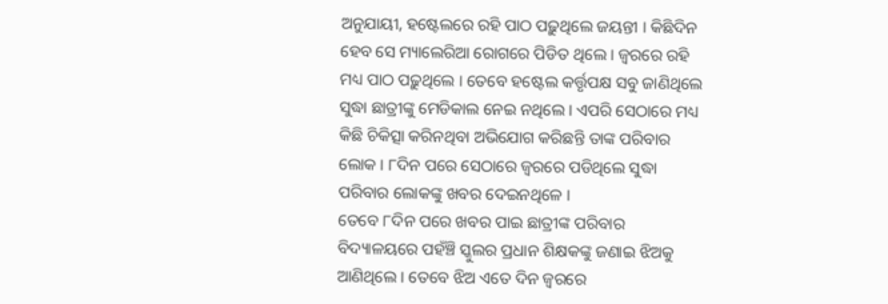ଅନୁଯାୟୀ, ହଷ୍ଟେଲରେ ରହି ପାଠ ପଢ଼ୁଥିଲେ ଜୟନ୍ତୀ । କିଛିଦିନ ହେବ ସେ ମ୍ୟାଲେରିଆ ରୋଗରେ ପିଡିତ ଥିଲେ । ଜ୍ୱରରେ ରହି ମଧ୍ୟ ପାଠ ପଢ଼ୁଥିଲେ । ତେବେ ହଷ୍ଟେଲ କର୍ତ୍ତୃପକ୍ଷ ସବୁ ଜାଣିଥିଲେ ସୁଦ୍ଧା ଛାତ୍ରୀଙ୍କୁ ମେଡିକାଲ ନେଇ ନଥିଲେ । ଏପରି ସେଠାରେ ମଧ୍ୟ କିଛି ଚିକିତ୍ସା କରିନଥିବା ଅଭିଯୋଗ କରିଛନ୍ତି ତାଙ୍କ ପରିବାର ଲୋକ । ୮ଦିନ ପରେ ସେଠାରେ ଜ୍ୱରରେ ପଡିଥିଲେ ସୁଦ୍ଧା ପରିବାର ଲୋକଙ୍କୁ ଖବର ଦେଇନଥିଳେ ।
ତେବେ ୮ଦିନ ପରେ ଖବର ପାଇ ଛାତ୍ରୀଙ୍କ ପରିବାର ବିଦ୍ୟାଳୟରେ ପହଁଞ୍ଚି ସ୍କୁଲର ପ୍ରଧାନ ଶିକ୍ଷକଙ୍କୁ ଜଣାଇ ଝିଅକୁ ଆଣିଥିଲେ । ତେବେ ଝିଅ ଏତେ ଦିନ ଜ୍ୱରରେ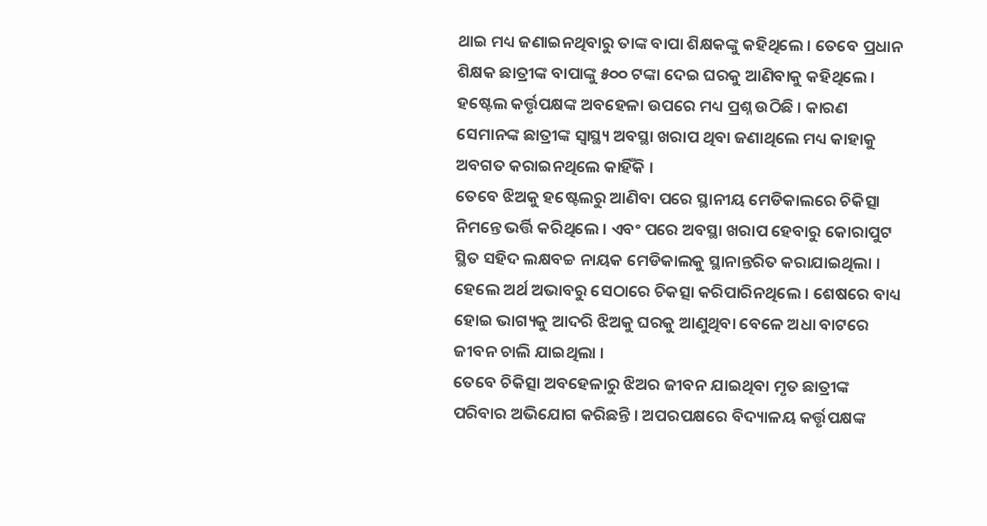ଥାଇ ମଧ୍ୟ ଜଣାଇନଥିବାରୁ ତାଙ୍କ ବାପା ଶିକ୍ଷକଙ୍କୁ କହିଥିଲେ । ତେବେ ପ୍ରଧାନ ଶିକ୍ଷକ ଛାତ୍ରୀଙ୍କ ବାପାଙ୍କୁ ୫୦୦ ଟଙ୍କା ଦେଇ ଘରକୁ ଆଣିବାକୁ କହିଥିଲେ । ହଷ୍ଟେଲ କର୍ତ୍ତୃପକ୍ଷଙ୍କ ଅବହେଳା ଉପରେ ମଧ୍ୟ ପ୍ରଶ୍ନ ଉଠିଛି । କାରଣ ସେମାନଙ୍କ ଛାତ୍ରୀଙ୍କ ସ୍ୱାସ୍ଥ୍ୟ ଅବସ୍ଥା ଖରାପ ଥିବା ଜଣାଥିଲେ ମଧ୍ୟ କାହାକୁ ଅବଗତ କରାଇନଥିଲେ କାହିଁକି ।
ତେବେ ଝିଅକୁ ହଷ୍ଟେଲରୁ ଆଣିବା ପରେ ସ୍ଥାନୀୟ ମେଡିକାଲରେ ଚିକିତ୍ସା ନିମନ୍ତେ ଭର୍ତ୍ତି କରିଥିଲେ । ଏବଂ ପରେ ଅବସ୍ଥା ଖରାପ ହେବାରୁ କୋରାପୁଟ ସ୍ଥିତ ସହିଦ ଲକ୍ଷବଚ୍ଚ ନାୟକ ମେଡିକାଲକୁ ସ୍ଥାନାନ୍ତରିତ କରାଯାଇଥିଲା । ହେଲେ ଅର୍ଥ ଅଭାବରୁ ସେଠାରେ ଚିକତ୍ସା କରିପାରିନଥିଲେ । ଶେଷରେ ବାଧ୍ୟ ହୋଇ ଭାଗ୍ୟକୁ ଆଦରି ଝିଅକୁ ଘରକୁ ଆଣୁଥିବା ବେଳେ ଅଧା ବାଟରେ ଜୀବନ ଚାଲି ଯାଇଥିଲା ।
ତେବେ ଚିକିତ୍ସା ଅବହେଳାରୁ ଝିଅର ଜୀବନ ଯାଇଥିବା ମୃତ ଛାତ୍ରୀଙ୍କ ପରିବାର ଅଭିଯୋଗ କରିଛନ୍ତି । ଅପରପକ୍ଷରେ ବିଦ୍ୟାଳୟ କର୍ତ୍ତୃପକ୍ଷଙ୍କ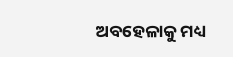ଅବହେଳାକୁ ମଧ୍ୟ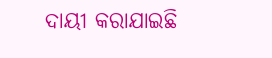ଦାୟୀ କରାଯାଇଛି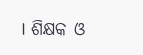। ଶିକ୍ଷକ ଓ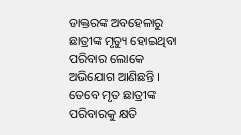ଡାକ୍ତରଙ୍କ ଅବହେଳାରୁ ଛାତ୍ରୀଙ୍କ ମୃତ୍ୟୁ ହୋଇଥିବା ପରିବାର ଲୋକେ ଅଭିଯୋଗ ଆଣିଛନ୍ତି । ତେବେ ମୃତ ଛାତ୍ରୀଙ୍କ ପରିବାରକୁ କ୍ଷତି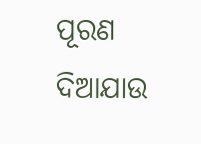ପୂରଣ ଦିଆଯାଉ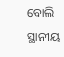ବୋଲି ସ୍ଥାନୀୟ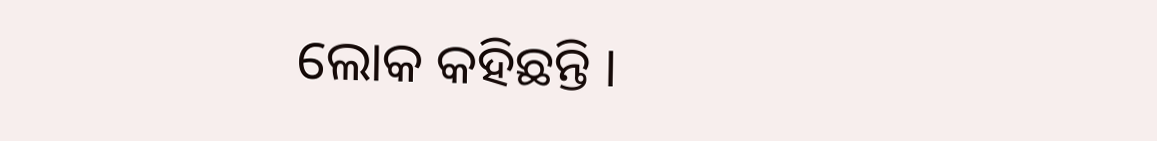ଲୋକ କହିଛନ୍ତି ।